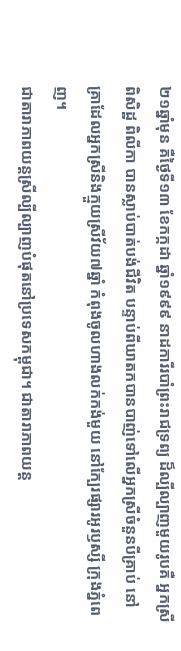២១ឆ្នាំមុន គឺថ្ងៃទី១៣ ខែកក្កដា ឆ្នាំ១៩៩៩ នាដការីរបាំព្រះរាជទ្រព្យ ដ៏ល្បីល្បាញមួយរូបគឺ អ្នកស្រី ពិសិដ្ឋ ពិលីកា បានស្លាប់បាត់បង់ជីវិត បន្ទាប់ពីឃាតកបានបាញ់ទៅលើអ្នកស្រីចំនួនបីគ្រាប់ នៅគ្រាដែលអ្នកស្រីនិងក្មួយស្រីវ័យ៧ឆ្នាំ កំពុងចូលហាងលក់កង់មួយ នៅក្បែរផ្សារអូរឫស្សី ក្រុងភ្នំពេញ។
ជាតារាភាពយន្តស្រីល្បីល្បាញបំផុតនៅប្រទេសកម្ពុជា។ ជាតារាភាពយន្ត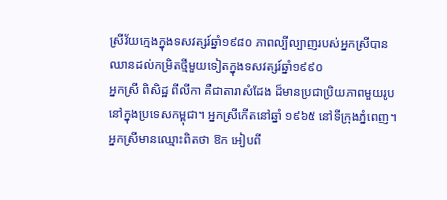ស្រីវ័យក្មេងក្នុងទសវត្សរ៍ឆ្នាំ១៩៨០ ភាពល្បីល្បាញរបស់អ្នកស្រីបានឈានដល់កម្រិតថ្មីមួយទៀតក្នុងទសវត្សរ៍ឆ្នាំ១៩៩០
អ្នកស្រី ពិសិដ្ឋ ពីលីកា គឺជាតារាសំដែង ដ៏មានប្រជាប្រិយភាពមួយរូប នៅក្នុងប្រទេសកម្ពុជា។ អ្នកស្រីកើតនៅឆ្នាំ ១៩៦៥ នៅទីក្រុងភ្នំពេញ។ អ្នកស្រីមានឈ្មោះពិតថា ឱក អៀបពី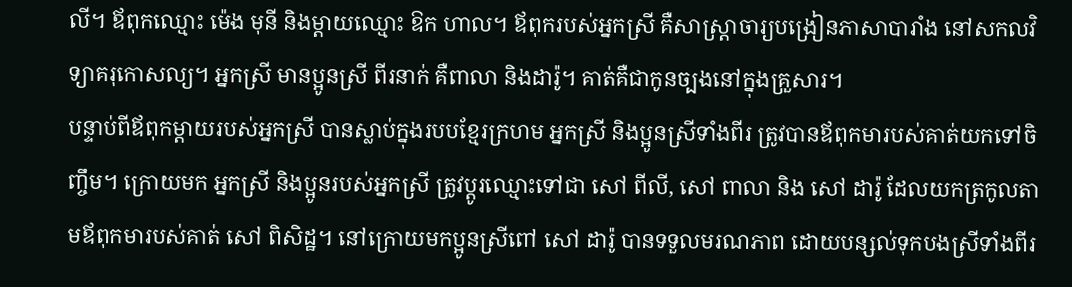លី។ ឪពុកឈ្មោះ ម៉េង មុនី និងម្ដាយឈ្មោះ ឱក ហាល។ ឪពុករបស់អ្នកស្រី គឺសាស្ត្រាចារ្យបង្រៀនភាសាបារាំង នៅសកលវិទ្យាគរុកោសល្យ។ អ្នកស្រី មានប្អូនស្រី ពីរនាក់ គឺពាលា និងដារ៉ូ។ គាត់គឺជាកូនច្បងនៅក្នុងគ្រួសារ។
បន្ទាប់ពីឪពុកម្ដាយរបស់អ្នកស្រី បានស្លាប់ក្នុងរបបខ្មែរក្រហម អ្នកស្រី និងប្អូនស្រីទាំងពីរ ត្រូវបានឪពុកមារបស់គាត់យកទៅចិញ្ចឹម។ ក្រោយមក អ្នកស្រី និងប្អូនរបស់អ្នកស្រី ត្រូវប្ដូរឈ្មោះទៅជា សៅ ពីលី, សៅ ពាលា និង សៅ ដារ៉ូ ដែលយកត្រកូលតាមឪពុកមារបស់គាត់ សៅ ពិសិដ្ឋ។ នៅក្រោយមកប្អូនស្រីពៅ សៅ ដារ៉ូ បានទទួលមរណភាព ដោយបន្សល់ទុកបងស្រីទាំងពីរ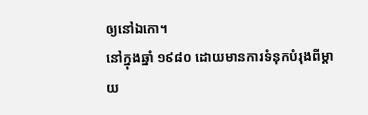ឲ្យនៅឯកោ។
នៅក្នុងឆ្នាំ ១៩៨០ ដោយមានការទំនុកបំរុងពីម្ដាយ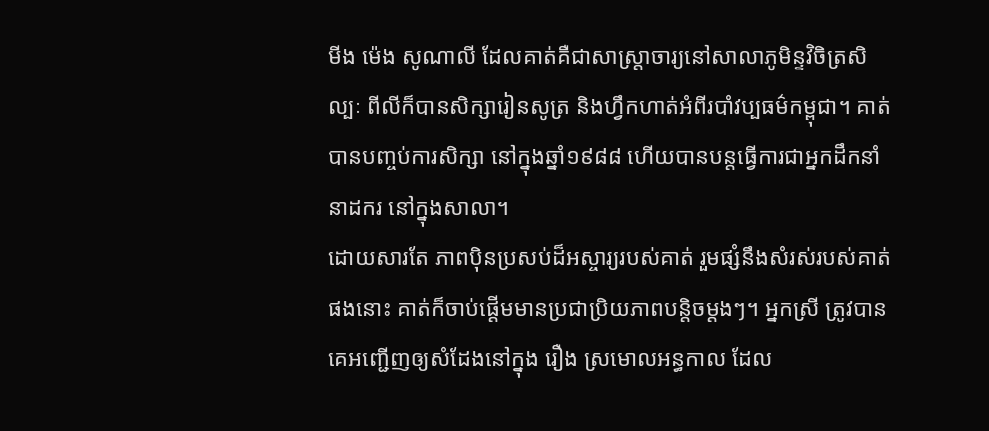មីង ម៉េង សូណាលី ដែលគាត់គឺជាសាស្ត្រាចារ្យនៅសាលាភូមិន្ទវិចិត្រសិល្បៈ ពីលីក៏បានសិក្សារៀនសូត្រ និងហ្វឹកហាត់អំពីរបាំវប្បធម៌កម្ពុជា។ គាត់បានបញ្ចប់ការសិក្សា នៅក្នុងឆ្នាំ១៩៨៨ ហើយបានបន្តធ្វើការជាអ្នកដឹកនាំនាដករ នៅក្នុងសាលា។
ដោយសារតែ ភាពប៉ិនប្រសប់ដ៏អស្ចារ្យរបស់គាត់ រួមផ្សំនឹងសំរស់របស់គាត់ផងនោះ គាត់ក៏ចាប់ផ្ដើមមានប្រជាប្រិយភាពបន្តិចម្ដងៗ។ អ្នកស្រី ត្រូវបានគេអញ្ជើញឲ្យសំដែងនៅក្នុង រឿង ស្រមោលអន្ធកាល ដែល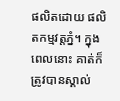ផលិតដោយ ផលិតកម្មវត្តភ្នំ។ ក្នុងពេលនោះ គាត់ក៏ត្រូវបានស្គាល់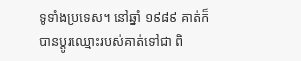ទូទាំងប្រទេស។ នៅឆ្នាំ ១៩៨៩ គាត់ក៏បានប្តូរឈ្មោះរបស់គាត់ទៅជា ពិ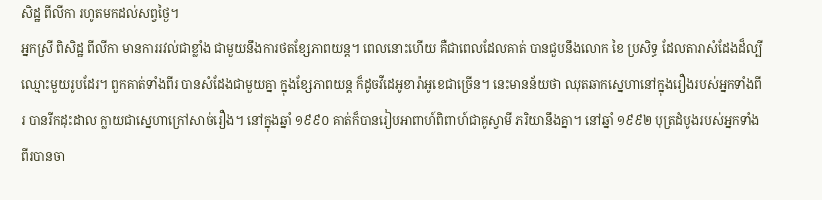សិដ្ឋ ពីលីកា រហូតមកដល់សព្វថ្ងៃ។
អ្នកស្រី ពិសិដ្ឋ ពីលីកា មានការរវល់ជាខ្លាំង ជាមួយនឹងការថតខ្សែភាពយន្ត។ ពេលនោះហើយ គឺជាពេលដែលគាត់ បានជួបនឹងលោក ខៃ ប្រសិទ្ធ ដែលតារាសំដែងដ៏ល្បីឈ្មោះមួយរូបដែរ។ ពួកគាត់ទាំងពីរ បានសំដែងជាមួយគ្នា ក្នុងខ្សែភាពយន្ត ក៏ដូចវីដេអូខារ៉ាអូខេជាច្រើន។ នេះមានន័យថា ឈុតឆាកស្នេហានៅក្នុងរឿងរបស់អ្នកទាំងពីរ បានរីកដុះដាល ក្លាយជាស្នេហាក្រៅសាច់រឿង។ នៅក្នុងឆ្នាំ ១៩៩០ គាត់ក៏បានរៀបអាពាហ៍ពិពាហ៍ជាគូស្វាមី ភរិយានឹងគ្នា។ នៅឆ្នាំ ១៩៩២ បុត្រដំបូងរបស់អ្នកទាំងពីរបានចា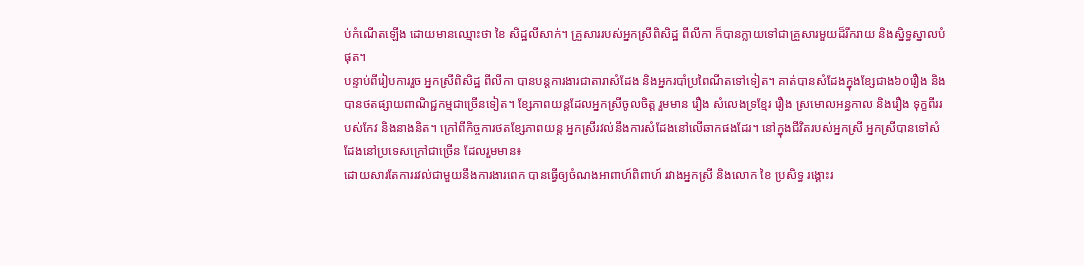ប់កំណើតឡើង ដោយមានឈ្មោះថា ខៃ សិដ្ឋលីសាក់។ គ្រួសាររបស់អ្នកស្រីពិសិដ្ឋ ពីលីកា ក៏បានក្លាយទៅជាគ្រួសារមួយដ៏រីករាយ និងស្និទ្ធស្នាលបំផុត។
បន្ទាប់ពីរៀបការរួច អ្នកស្រីពិសិដ្ឋ ពីលីកា បានបន្តការងារជាតារាសំដែង និងអ្នករបាំប្រពៃណីតទៅទៀត។ គាត់បានសំដែងក្នុងខ្សែជាង៦០រឿង និងបានថតផ្សាយពាណិជ្ជកម្មជាច្រើនទៀត។ ខ្សែភាពយន្តដែលអ្នកស្រីចូលចិត្ត រួមមាន រឿង សំលេងទ្រខ្មែរ រឿង ស្រមោលអន្ធកាល និងរឿង ទុក្ខពីររបស់កែវ និងនាងនិត។ ក្រៅពីកិច្ចការថតខ្សែភាពយន្ត អ្នកស្រីរវល់នឹងការសំដែងនៅលើឆាកផងដែរ។ នៅក្នុងជីវិតរបស់អ្នកស្រី អ្នកស្រីបានទៅសំដែងនៅប្រទេសក្រៅជាច្រើន ដែលរួមមាន៖
ដោយសារតែការរវល់ជាមួយនឹងការងារពេក បានធ្វើឲ្យចំណងអាពាហ៍ពិពាហ៍ រវាងអ្នកស្រី និងលោក ខៃ ប្រសិទ្ធ រង្គោះរ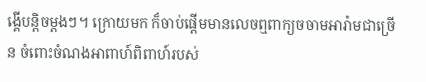ង្គើបន្តិចម្ដងៗ។ ក្រោយមក ក៏ចាប់ផ្ដើមមានលេចឮពាក្យចចាមអារ៉ាមជាច្រើន ចំពោះចំណងអាពាហ៍ពិពាហ៍របស់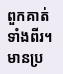ពួកគាត់ទាំងពីរ។ មានប្រ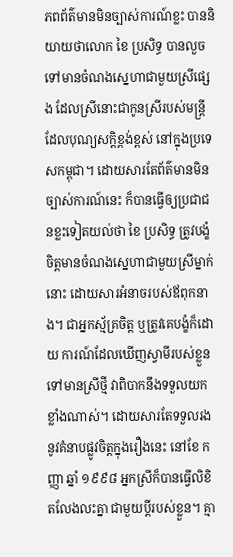ភពព័ត៌មានមិនច្បាស់ការណ៍ខ្លះ បាននិយាយថាលោក ខៃ ប្រសិទ្ធ បានលួចទៅមានចំណងស្នេហាជាមួយស្រីផ្សេង ដែលស្រីនោះជាកូនស្រីរបស់មន្ត្រីដែលបុណ្យសក្តិខ្ពង់ខ្ពស់ នៅក្នុងប្រទេសកម្ពុជា។ ដោយសារតែព័ត៌មានមិនច្បាស់ការណ៍នេះ ក៏បានធ្វើឲ្យប្រជាជនខ្លះទៀតយល់ថា ខៃ ប្រសិទ្ធ ត្រូវបង្ខំចិត្តមានចំណងស្នេហាជាមួយស្រីម្នាក់នោះ ដោយសារអំនាចរបស់ឪពុកនាង។ ជាអ្នកស្ម័គ្រចិត្ត ឬត្រូវគេបង្ខំក៏ដោយ ការណ៍ដែលឃើញស្វាមីរបស់ខ្លួន ទៅមានស្រីថ្មី វាពិបាកនឹងទទួលយកខ្លាំងណាស់។ ដោយសារតែទទួលរងនូវគំនាបផ្លូវចិត្តក្នុងរឿងនេះ នៅខែ កញ្ញា ឆ្នាំ ១៩៩៨ អ្នកស្រីក៏បានធ្វើលិខិតលែងលះគ្នា ជាមួយប្ដីរបស់ខ្លួន។ គ្មា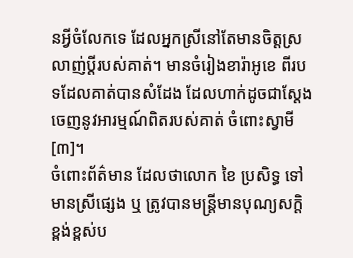នអ្វីចំលែកទេ ដែលអ្នកស្រីនៅតែមានចិត្តស្រលាញ់ប្ដីរបស់គាត់។ មានចំរៀងខារ៉ាអូខេ ពីរបទដែលគាត់បានសំដែង ដែលហាក់ដូចជាស្ដែងចេញនូវអារម្មណ៍ពិតរបស់គាត់ ចំពោះស្វាមី[៣]។
ចំពោះព័ត៌មាន ដែលថាលោក ខៃ ប្រសិទ្ធ ទៅមានស្រីផ្សេង ឬ ត្រូវបានមន្ត្រីមានបុណ្យសក្តិខ្ពង់ខ្ពស់ប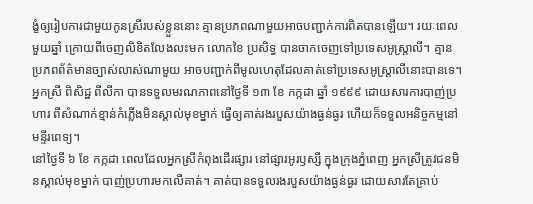ង្ខំឲ្យរៀបការជាមួយកូនស្រីរបស់ខ្លួននោះ គ្មានប្រភពណាមួយអាចបញ្ជាក់ការពិតបានឡើយ។ រយៈពេលមួយឆ្នាំ ក្រោយពីចេញលិខិតលែងលះមក លោកខៃ ប្រសិទ្ធ បានចាកចេញទៅប្រទេសអូស្ត្រាលី។ គ្មានប្រភពព័ត៌មានច្បាស់លាស់ណាមួយ អាចបញ្ជាក់ពីមូលហេតុដែលគាត់ទៅប្រទេសអូស្ត្រាលីនោះបានទេ។
អ្នកស្រី ពិសិដ្ឋ ពីលីកា បានទទួលមរណភាពនៅថ្ងៃទី ១៣ ខែ កក្កដា ឆ្នាំ ១៩៩៩ ដោយសារការបាញ់ប្រហារ ពីសំណាក់ខ្មាន់កំភ្លើងមិនស្គាល់មុខម្នាក់ ធ្វើឲ្យគាត់រងរបួសយ៉ាងធ្ងន់ធ្ងរ ហើយក៏ទទួលអនិច្ចកម្មនៅមន្ទីរពេទ្យ។
នៅថ្ងៃទី ៦ ខែ កក្កដា ពេលដែលអ្នកស្រីកំពុងដើរផ្សារ នៅផ្សារអូរឫស្សី ក្នុងក្រុងភ្នំពេញ អ្នកស្រីត្រូវជនមិនស្គាល់មុខម្នាក់ បាញ់ប្រហារមកលើគាត់។ គាត់បានទទួលរងរបួសយ៉ាងធ្ងន់ធ្ងរ ដោយសារតែគ្រាប់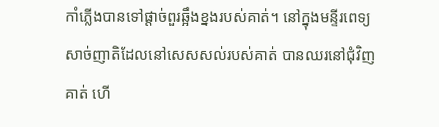កាំភ្លើងបានទៅផ្ដាច់ពួរឆ្អឹងខ្នងរបស់គាត់។ នៅក្នុងមន្ទីរពេទ្យ សាច់ញាតិដែលនៅសេសសល់របស់គាត់ បានឈរនៅជុំវិញគាត់ ហើ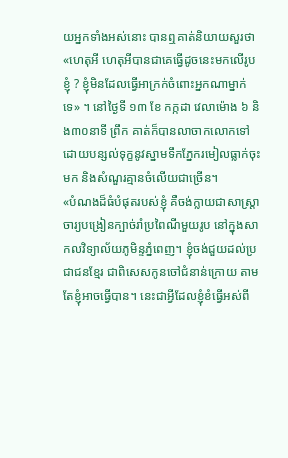យអ្នកទាំងអស់នោះ បានឮគាត់និយាយសួរថា «ហេតុអី ហេតុអីបានជាគេធ្វើដូចនេះមកលើរូបខ្ញុំ ? ខ្ញុំមិនដែលធ្វើអាក្រក់ចំពោះអ្នកណាម្នាក់ទេ» ។ នៅថ្ងៃទី ១៣ ខែ កក្កដា វេលាម៉ោង ៦ និង៣០នាទី ព្រឹក គាត់ក៏បានលាចាកលោកទៅ ដោយបន្សល់ទុក្ខនូវស្នាមទឹកភ្នែករមៀលធ្លាក់ចុះមក និងសំណួរគ្មានចំលើយជាច្រើន។
«បំណងដ៏ធំបំផុតរបស់ខ្ញុំ គឺចង់ក្លាយជាសាស្ត្រាចារ្យបង្រៀនក្បាច់រាំប្រពៃណីមួយរូប នៅក្នុងសាកលវិទ្យាល័យភូមិន្ទភ្នំពេញ។ ខ្ញុំចង់ជួយដល់ប្រជាជនខ្មែរ ជាពិសេសកូនចៅជំនាន់ក្រោយ តាមតែខ្ញុំអាចធ្វើបាន។ នេះជាអ្វីដែលខ្ញុំខំធ្វើអស់ពី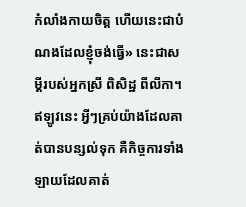កំលាំងកាយចិត្ត ហើយនេះជាបំណងដែលខ្ញុំចង់ធ្វើ» នេះជាសម្ដីរបស់អ្នកស្រី ពិសិដ្ឋ ពីលីកា។ ឥឡូវនេះ អ្វីៗគ្រប់យ៉ាងដែលគាត់បានបន្សល់ទុក គឺកិច្ចការទាំងឡាយដែលគាត់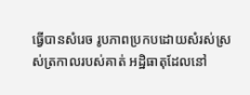ធ្វើបានសំរេច រូបភាពប្រកបដោយសំរស់ស្រស់ត្រកាលរបស់គាត់ អដ្ឋិធាតុដែលនៅ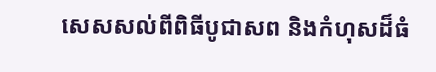សេសសល់ពីពិធីបូជាសព និងកំហុសដ៏ធំ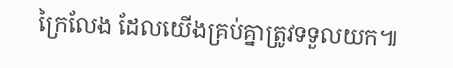ក្រៃលែង ដែលយើងគ្រប់គ្នាត្រូវទទួលយក៕